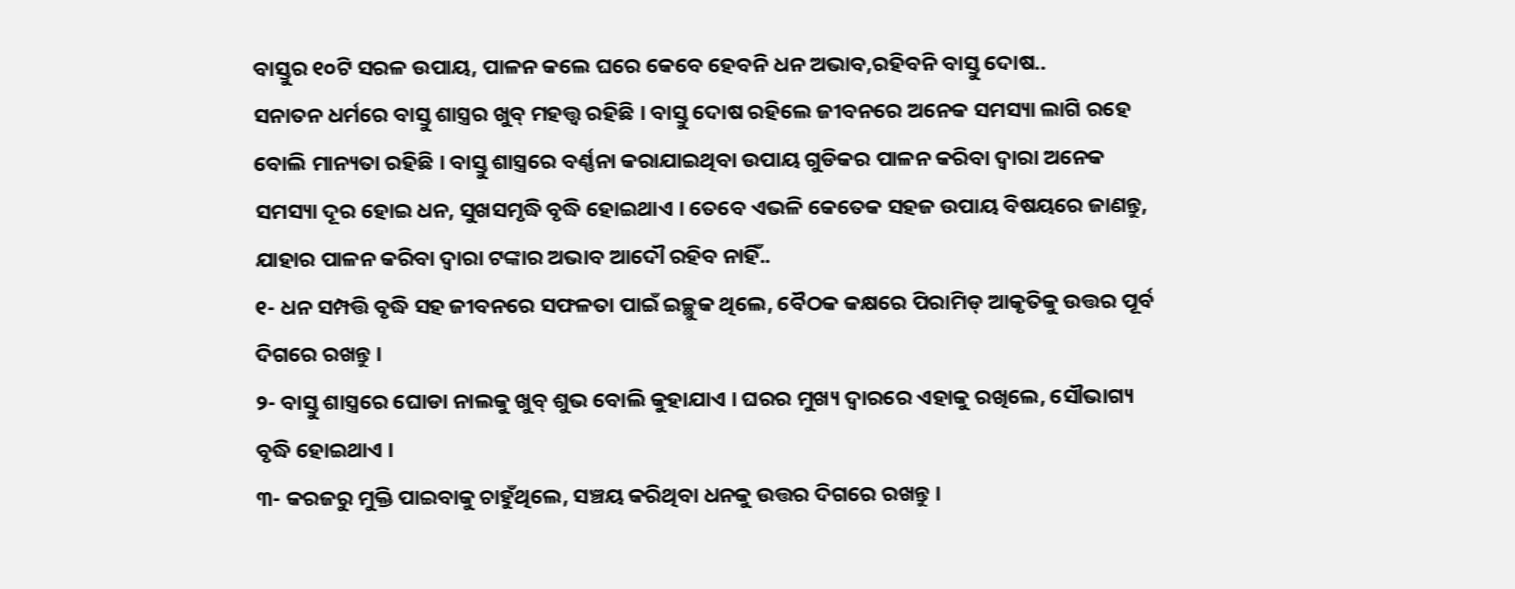ବାସ୍ତୁର ୧୦ଟି ସରଳ ଉପାୟ, ପାଳନ କଲେ ଘରେ କେବେ ହେବନି ଧନ ଅଭାବ,ରହିବନି ବାସ୍ତୁ ଦୋଷ..
ସନାତନ ଧର୍ମରେ ବାସ୍ତୁ ଶାସ୍ତ୍ରର ଖୁବ୍ ମହତ୍ତ୍ୱ ରହିଛି । ବାସ୍ତୁ ଦୋଷ ରହିଲେ ଜୀବନରେ ଅନେକ ସମସ୍ୟା ଲାଗି ରହେ ବୋଲି ମାନ୍ୟତା ରହିଛି । ବାସ୍ତୁ ଶାସ୍ତ୍ରରେ ବର୍ଣ୍ଣନା କରାଯାଇଥିବା ଉପାୟ ଗୁଡିକର ପାଳନ କରିବା ଦ୍ୱାରା ଅନେକ ସମସ୍ୟା ଦୂର ହୋଇ ଧନ, ସୁଖସମୃଦ୍ଧି ବୃଦ୍ଧି ହୋଇଥାଏ । ତେବେ ଏଭଳି କେତେକ ସହଜ ଉପାୟ ବିଷୟରେ ଜାଣନ୍ତୁ, ଯାହାର ପାଳନ କରିବା ଦ୍ୱାରା ଟଙ୍କାର ଅଭାବ ଆଦୌ ରହିବ ନାହିଁ..
୧- ଧନ ସମ୍ପତ୍ତି ବୃଦ୍ଧି ସହ ଜୀବନରେ ସଫଳତା ପାଇଁ ଇଚ୍ଛୁକ ଥିଲେ, ବୈଠକ କକ୍ଷରେ ପିରାମିଡ୍ ଆକୃତିକୁ ଉତ୍ତର ପୂର୍ବ ଦିଗରେ ରଖନ୍ତୁ ।
୨- ବାସ୍ତୁ ଶାସ୍ତ୍ରରେ ଘୋଡା ନାଲକୁ ଖୁବ୍ ଶୁଭ ବୋଲି କୁହାଯାଏ । ଘରର ମୁଖ୍ୟ ଦ୍ୱାରରେ ଏହାକୁ ରଖିଲେ, ସୌଭାଗ୍ୟ ବୃଦ୍ଧି ହୋଇଥାଏ ।
୩- କରଜରୁ ମୁକ୍ତି ପାଇବାକୁ ଚାହୁଁଥିଲେ, ସଞ୍ଚୟ କରିଥିବା ଧନକୁ ଉତ୍ତର ଦିଗରେ ରଖନ୍ତୁ ।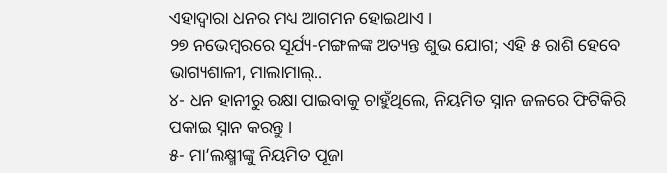ଏହାଦ୍ୱାରା ଧନର ମଧ୍ୟ ଆଗମନ ହୋଇଥାଏ ।
୨୭ ନଭେମ୍ବରରେ ସୂର୍ଯ୍ୟ-ମଙ୍ଗଳଙ୍କ ଅତ୍ୟନ୍ତ ଶୁଭ ଯୋଗ; ଏହି ୫ ରାଶି ହେବେ ଭାଗ୍ୟଶାଳୀ, ମାଲାମାଲ୍..
୪- ଧନ ହାନୀରୁ ରକ୍ଷା ପାଇବାକୁ ଚାହୁଁଥିଲେ, ନିୟମିତ ସ୍ନାନ ଜଳରେ ଫିଟିକିରି ପକାଇ ସ୍ନାନ କରନ୍ତୁ ।
୫- ମା’ଲକ୍ଷ୍ମୀଙ୍କୁ ନିୟମିତ ପୂଜା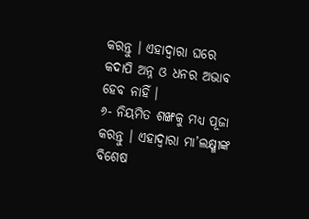କରନ୍ତୁ । ଏହାଦ୍ୱାରା ଘରେ କଦାପି ଅନ୍ନ ଓ ଧନର ଅଭାବ ହେବ ନାହିଁ ।
୬- ନିୟମିତ ଶଙ୍ଖକୁ ମଧ୍ୟ ପୂଜା କରନ୍ତୁ । ଏହାଦ୍ୱାରା ମା’ଲକ୍ଷ୍ମୀଙ୍କ ବିଶେଷ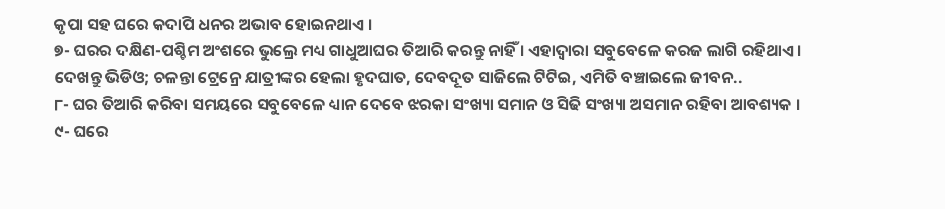କୃପା ସହ ଘରେ କଦାପି ଧନର ଅଭାବ ହୋଇନଥାଏ ।
୭- ଘରର ଦକ୍ଷିଣ-ପଶ୍ଚିମ ଅଂଶରେ ଭୁଲ୍ରେ ମଧ୍ୟ ଗାଧୁଆଘର ତିଆରି କରନ୍ତୁ ନାହିଁ । ଏହାଦ୍ୱାରା ସବୁବେଳେ କରଜ ଲାଗି ରହିଥାଏ ।
ଦେଖନ୍ତୁ ଭିଡିଓ; ଚଳନ୍ତା ଟ୍ରେନ୍ରେ ଯାତ୍ରୀଙ୍କର ହେଲା ହୃଦଘାତ, ଦେବଦୂତ ସାଜିଲେ ଟିଟିଇ, ଏମିତି ବଞ୍ଚାଇଲେ ଜୀବନ..
୮- ଘର ତିଆରି କରିବା ସମୟରେ ସବୁବେଳେ ଧ୍ୟାନ ଦେବେ ଝରକା ସଂଖ୍ୟା ସମାନ ଓ ସିଢି ସଂଖ୍ୟା ଅସମାନ ରହିବା ଆବଶ୍ୟକ ।
୯- ଘରେ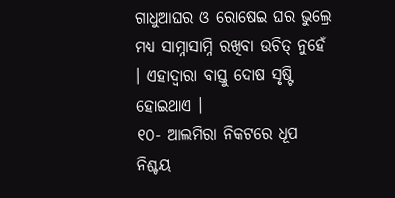ଗାଧୁଆଘର ଓ ରୋଷେଇ ଘର ଭୁଲ୍ରେ ମଧ୍ୟ ସାମ୍ନାସାମ୍ନି ରଖିବା ଉଚିତ୍ ନୁହେଁ । ଏହାଦ୍ୱାରା ବାସ୍ତୁ ଦୋଷ ସୃଷ୍ଟି ହୋଇଥାଏ ।
୧୦- ଆଲମିରା ନିକଟରେ ଧୂପ ନିଶ୍ଚୟ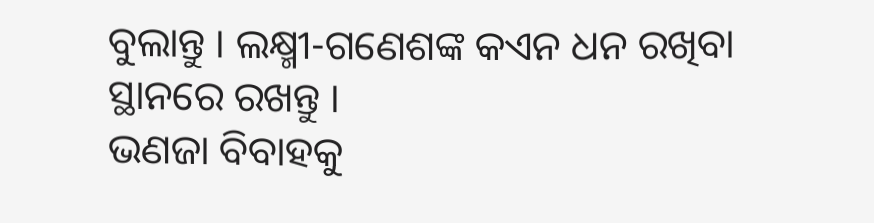ବୁଲାନ୍ତୁ । ଲକ୍ଷ୍ମୀ-ଗଣେଶଙ୍କ କଏନ ଧନ ରଖିବା ସ୍ଥାନରେ ରଖନ୍ତୁ ।
ଭଣଜା ବିବାହକୁ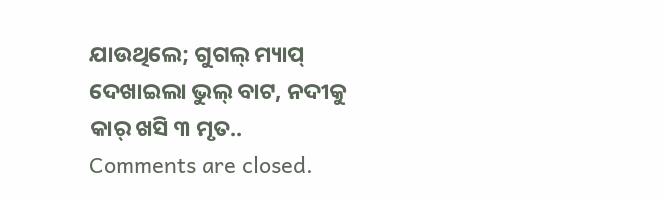ଯାଉଥିଲେ; ଗୁଗଲ୍ ମ୍ୟାପ୍ ଦେଖାଇଲା ଭୁଲ୍ ବାଟ, ନଦୀକୁ କାର୍ ଖସି ୩ ମୃତ..
Comments are closed.